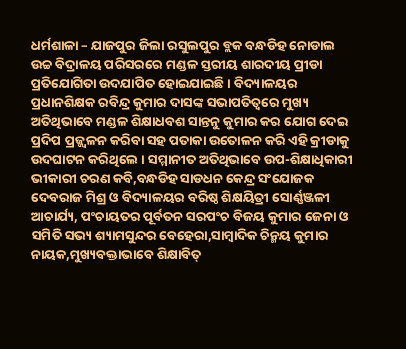ଧର୍ମଶାଳା – ଯାଜପୁର ଜିଲା ରସୁଲପୁର ବ୍ଲକ ବନ୍ଧଡିହ ନୋଡାଲ ଉଚ୍ଚ ବିଦ୍ରାଳୟ ପରିସରରେ ମଣ୍ଡଳ ସ୍ତରୀୟ ଶାରଦୀୟ ପ୍ରୀଡା ପ୍ରତିଯୋଗିତା ଉଦଯାପିତ ହୋଇଯାଇଛି । ବିଦ୍ୟାଳୟର ପ୍ରଧାନଶିକ୍ଷକ ରବିନ୍ଦ୍ର କୁମାର ଦାସଙ୍କ ସଭାପତିତ୍ୱରେ ମୁଖ୍ୟ ଅତିଥିଭାବେ ମଣ୍ଡଳ ଶିକ୍ଷାଧବଶ ସାନ୍ତନୁ କୁମାର କର ଯୋଗ ଦେଇ ପ୍ରଦିପ ପ୍ରଜ୍ଜ୍ୱଳନ କରିବା ସହ ପତାକା ଉତୋଳନ କରି ଏହି କ୍ରୀଡାକୁ ଉଦଘାଟନ କରିଥିଲେ । ସମ୍ମାନୀତ ଅତିଥିଭାବେ ଉପ-ଶିକ୍ଷାଧିକାରୀ ଭୀକାରୀ ଚରଣ କବି,ବନ୍ଧଡିହ ସାଡଧନ କେନ୍ଦ୍ର ସଂଯୋଜକ ଦେବରାଜ ମିଶ୍ର ଓ ବିଦ୍ୟାଳୟର ବରିଷ୍ଠ ଶିକ୍ଷୟିତ୍ରୀ ସୋର୍ଣ୍ଣଞ୍ଜଳୀ ଆଚାର୍ଯ୍ୟ, ପଂଚାୟତର ପୂର୍ବତନ ସରପଂଚ ବିଜୟ କୁମାର ଜେନା ଓ ସମିତି ସଭ୍ୟ ଶ୍ୟାମସୁନ୍ଦର ବେହେରା,ସାମ୍ବାଦିକ ଚିନ୍ମୟ କୁମାର ନାୟକ,ମୁଖ୍ୟବକ୍ତାଭାବେ ଶିକ୍ଷାବିତ୍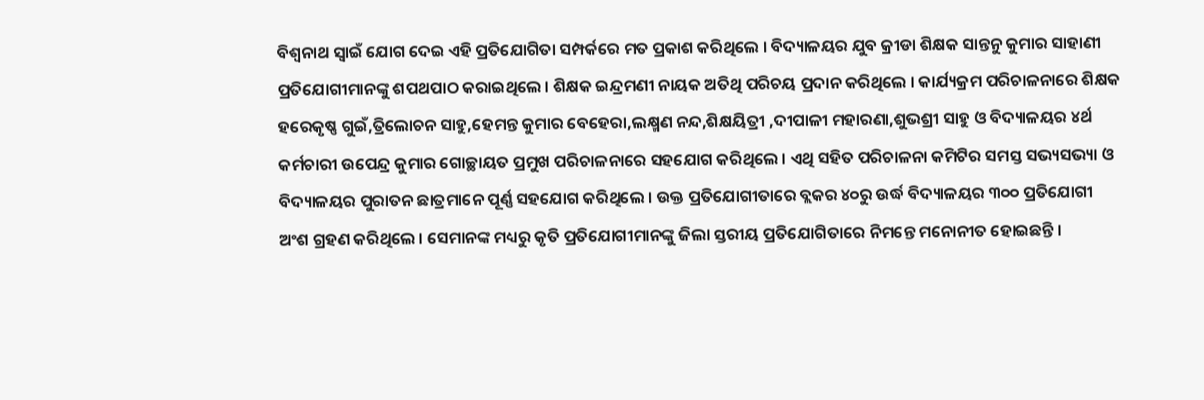ବିଶ୍ୱନାଥ ସ୍ୱାଇଁ ଯୋଗ ଦେଇ ଏହି ପ୍ରତିଯୋଗିତା ସମ୍ପର୍କରେ ମତ ପ୍ରକାଶ କରିଥିଲେ । ବିଦ୍ୟାଳୟର ଯୁବ କ୍ରୀଡା ଶିକ୍ଷକ ସାନ୍ତନୁ କୁମାର ସାହାଣୀ ପ୍ରତିଯୋଗୀମାନଙ୍କୁ ଶପଥପାଠ କରାଇଥିଲେ । ଶିକ୍ଷକ ଇନ୍ଦ୍ରମଣୀ ନାୟକ ଅତିଥି ପରିଚୟ ପ୍ରଦାନ କରିଥିଲେ । କାର୍ଯ୍ୟକ୍ରମ ପରିଚାଳନାରେ ଶିକ୍ଷକ ହରେକୃଷ୍ଣ ଗୁଇଁ,ତ୍ରିଲୋଚନ ସାହୁ,ହେମନ୍ତ କୁମାର ବେହେରା,ଲକ୍ଷ୍ମଣ ନନ୍ଦ,ଶିକ୍ଷୟିତ୍ରୀ ,ଦୀପାଳୀ ମହାରଣା,ଶୁଭଶ୍ରୀ ସାହୁ ଓ ବିଦ୍ୟାଳୟର ୪ର୍ଥ କର୍ମଚାରୀ ଉପେନ୍ଦ୍ର କୁମାର ଗୋଚ୍ଛାୟତ ପ୍ରମୁଖ ପରିଚାଳନାରେ ସହଯୋଗ କରିଥିଲେ । ଏଥି ସହିତ ପରିଚାଳନା କମିଟିର ସମସ୍ତ ସଭ୍ୟସଭ୍ୟା ଓ ବିଦ୍ୟାଳୟର ପୁରାତନ ଛାତ୍ରମାନେ ପୂର୍ଣ୍ଣ ସହଯୋଗ କରିଥିଲେ । ଉକ୍ତ ପ୍ରତିଯୋଗୀତାରେ ବ୍ଲକର ୪୦ରୁ ଉର୍ଦ୍ଧ ବିଦ୍ୟାଳୟର ୩୦୦ ପ୍ରତିଯୋଗୀ ଅଂଶ ଗ୍ରହଣ କରିଥିଲେ । ସେମାନଙ୍କ ମଧ୍ୟରୁ କୃତି ପ୍ରତିଯୋଗୀମାନଙ୍କୁ ଜିଲା ସ୍ତରୀୟ ପ୍ରତିଯୋଗିତାରେ ନିମନ୍ତେ ମନୋନୀତ ହୋଇଛନ୍ତି ।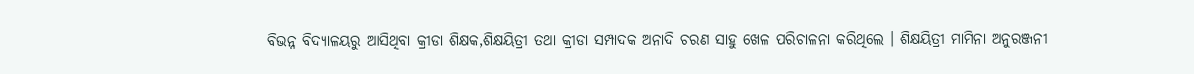ବିଭନ୍ନ ବିଦ୍ୟାଳୟରୁ ଆସିଥିବା କ୍ରୀଡା ଶିକ୍ଷକ,ଶିକ୍ଷୟିତ୍ରୀ ତଥା କ୍ରୀଡା ସମ୍ପାଦକ ଅନାଦି ଚରଣ ସାହୁ ଖେଳ ପରିଚାଳନା କରିଥିଲେ । ଶିକ୍ଷୟିତ୍ରୀ ମାମିନା ଅନୁରଞ୍ଜନୀ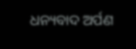ଧନ୍ୟବାଦ ଅର୍ପଣ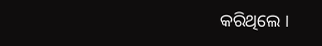କରିଥିଲେ ।